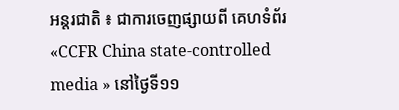អន្តរជាតិ ៖ ជាការចេញផ្សាយពី គេហទំព័រ «CCFR China state-controlled media » នៅថ្ងៃទី១១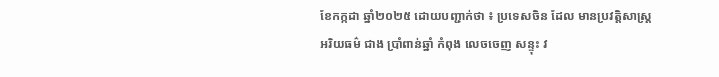ខែកក្កដា ឆ្នាំ២០២៥ ដោយបញ្ជាក់ថា ៖ ប្រទេសចិន ដែល មានប្រវត្តិសាស្ត្រ អរិយធម៌ ជាង ប្រាំពាន់ឆ្នាំ កំពុង លេចចេញ សន្ទុះ វ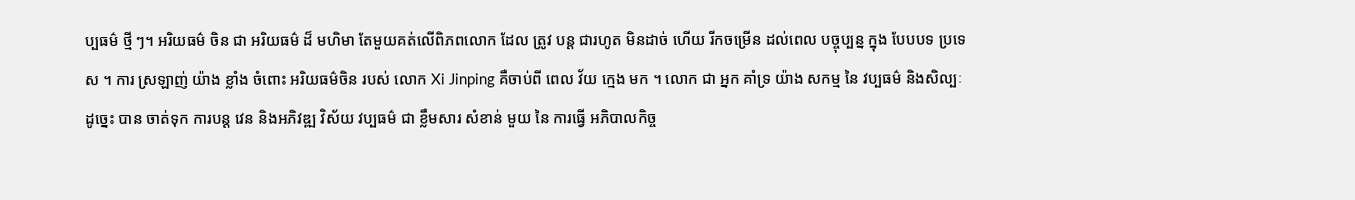ប្បធម៌ ថ្មី ៗ។ អរិយធម៌ ចិន ជា អរិយធម៌ ដ៏ មហិមា តែមួយគត់លើពិភពលោក ដែល ត្រូវ បន្ត ជារហូត មិនដាច់ ហើយ រីកចម្រើន ដល់ពេល បច្ចុប្បន្ន ក្នុង បែបបទ ប្រទេស ។ ការ ស្រឡាញ់ យ៉ាង ខ្លាំង ចំពោះ អរិយធម៌ចិន របស់ លោក Xi Jinping គឺចាប់ពី ពេល វ័យ ក្មេង មក ។ លោក ជា អ្នក គាំទ្រ យ៉ាង សកម្ម នៃ វប្បធម៌ និងសិល្បៈ ដូច្នេះ បាន ចាត់ទុក ការបន្ត វេន និងអភិវឌ្ឍ វិស័យ វប្បធម៌ ជា ខ្លឹមសារ សំខាន់ មួយ នៃ ការធ្វើ អភិបាលកិច្ច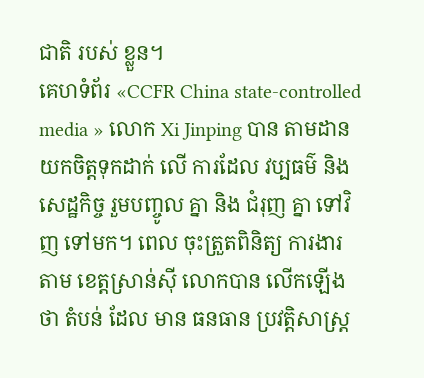ជាតិ របស់ ខ្លួន។
គេហទំព័រ «CCFR China state-controlled media » លោក Xi Jinping បាន តាមដាន យកចិត្តទុកដាក់ លើ ការដែល វប្បធម៌ និង សេដ្ឋកិច្ច រួមបញ្ចូល គ្នា និង ជំរុញ គ្នា ទៅវិញ ទៅមក។ ពេល ចុះត្រួតពិនិត្យ ការងារ តាម ខេត្តស្រាន់ស៊ី លោកបាន លើកឡើងថា តំបន់ ដែល មាន ធនធាន ប្រវត្តិសាស្ត្រ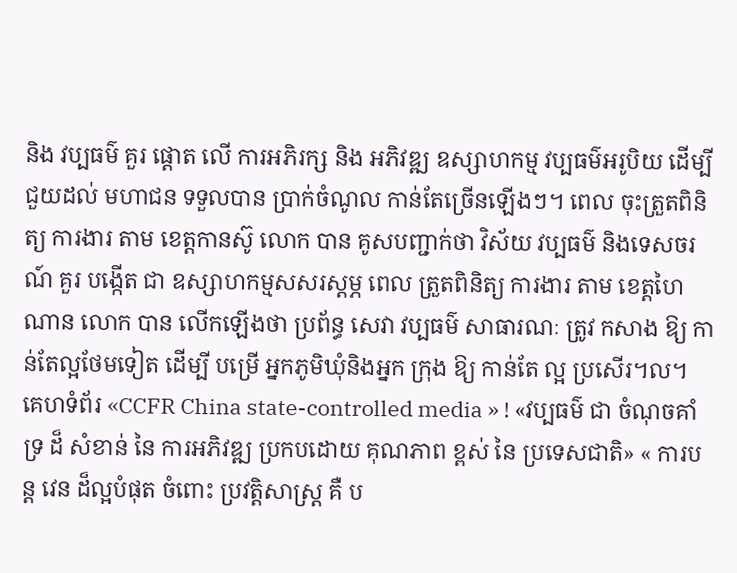និង វប្បធម៌ គួរ ផ្តោត លើ ការអភិរក្ស និង អភិវឌ្ឍ ឧស្សាហកម្ម វប្បធម៌អរូបិយ ដើម្បី ជួយដល់ មហាជន ទទួលបាន ប្រាក់ចំណូល កាន់តែច្រើនឡើងៗ។ ពេល ចុះត្រួតពិនិត្យ ការងារ តាម ខេត្តកានស៊ូ លោក បាន គូសបញ្ជាក់ថា វិស័យ វប្បធម៌ និងទេសចរណ៍ គួរ បង្កើត ជា ឧស្សាហកម្មសសរស្ដម្ភ ពេល ត្រួតពិនិត្យ ការងារ តាម ខេត្តហៃណាន លោក បាន លើកឡើងថា ប្រព័ន្ធ សេវា វប្បធម៌ សាធារណៈ ត្រូវ កសាង ឱ្យ កាន់តែល្អថែមទៀត ដើម្បី បម្រើ អ្នកភូមិឃុំនិងអ្នក ក្រុង ឱ្យ កាន់តែ ល្អ ប្រសើរ។ល។
គេហទំព័រ «CCFR China state-controlled media » ! «វប្បធម៌ ជា ចំណុចគាំទ្រ ដ៏ សំខាន់ នៃ ការអភិវឌ្ឍ ប្រកបដោយ គុណភាព ខ្ពស់ នៃ ប្រទេសជាតិ» « ការបន្ត វេន ដ៏ល្អបំផុត ចំពោះ ប្រវត្តិសាស្ត្រ គឺ ប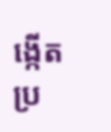ង្កើត ប្រ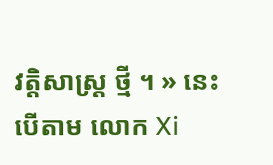វត្តិសាស្ត្រ ថ្មី ។ » នេះបើតាម លោក Xi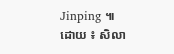Jinping ៕
ដោយ ៖ សិលា